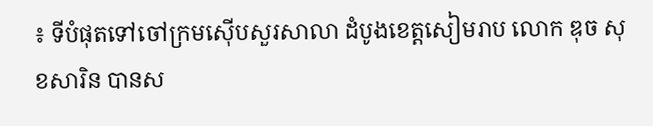៖ ទីបំផុតទៅចៅក្រមស៊ើបសួរសាលា ដំបូងខេត្តសៀមរាប លោក ឌុច សុខសារិន បានស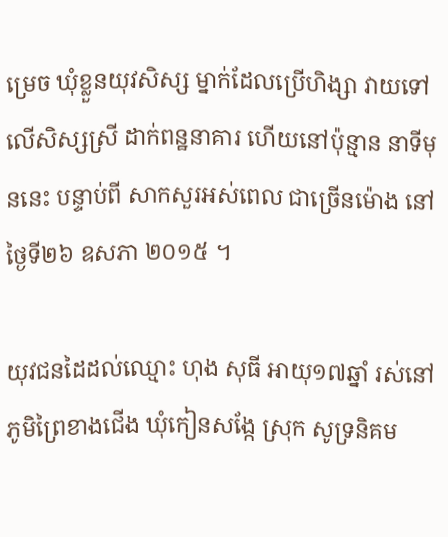ម្រេច ឃុំខ្លួនយុវសិស្ស ម្នាក់ដែលប្រើហិង្សា វាយទៅលើសិស្សស្រី ដាក់ពន្ឋនាគារ ហើយនៅប៉ុន្មាន នាទីមុននេះ បន្ទាប់ពី សាកសួរអស់ពេល ជាច្រើនម៉ោង នៅថ្ងៃទី២៦ ឧសភា ២០១៥ ។

យុវជនដៃដល់ឈ្មោះ ហុង សុធី អាយុ១៧ឆ្នាំ រស់នៅភូមិព្រៃខាងជើង ឃុំកៀនសង្កែ ស្រុក សូទ្រនិគម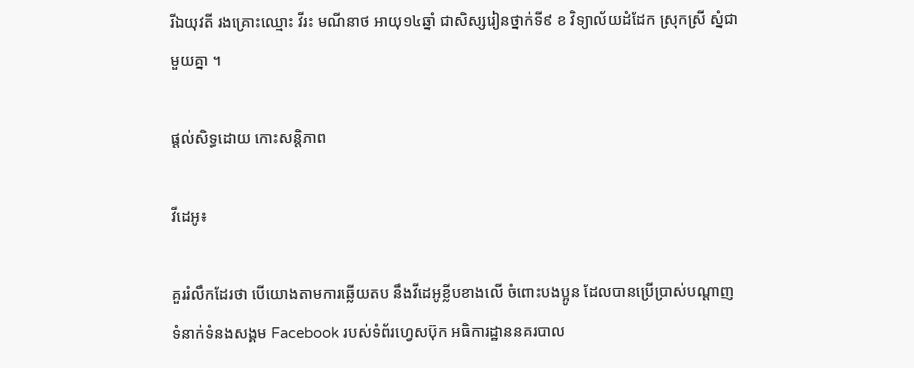រីឯយុវតី រងគ្រោះឈ្មោះ វីរះ មណីនាថ អាយុ១៤ឆ្នាំ ជាសិស្សរៀនថ្នាក់ទី៩ ខ វិទ្យាល័យដំដែក ស្រុកស្រី ស្នំជាមួយគ្នា ។

ផ្តល់សិទ្ធដោយ កោះសន្តិភាព

វីដេអូ៖

គួររំលឹកដែរថា បើយោងតាមការឆ្លើយតប នឹងវីដេអូខ្លីបខាងលើ ចំពោះបងប្អូន ដែលបានប្រើប្រាស់បណ្ដាញ ទំនាក់ទំនងសង្គម Facebook របស់ទំព័រហ្វេសប៊ុក អធិការដ្ឋាននគរបាល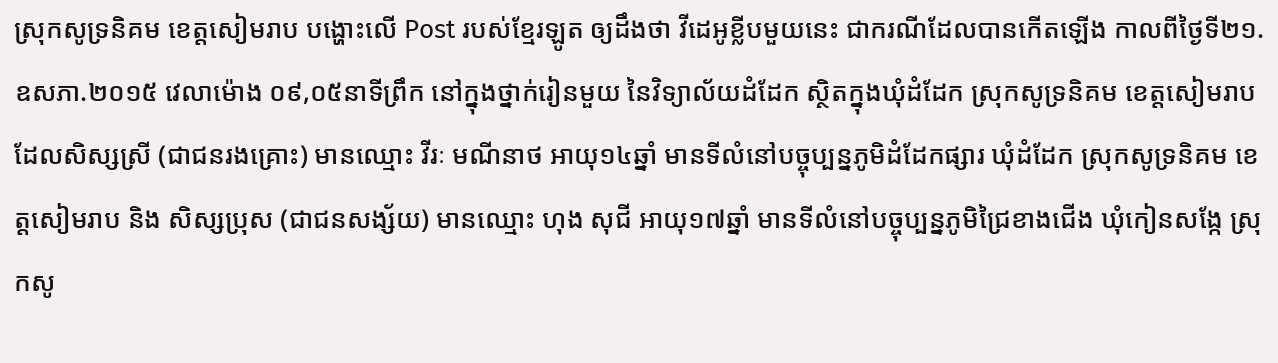ស្រុកសូទ្រនិគម ខេត្តសៀមរាប បង្ហោះលើ Post របស់ខ្មែរឡូត ឲ្យដឹងថា វីដេអូខ្លីបមួយនេះ ជាករណីដែលបានកើតឡើង កាលពីថ្ងៃទី២១.ឧសភា.២០១៥ វេលាម៉ោង ០៩,០៥នាទីព្រឹក នៅក្នុងថ្នាក់រៀនមួយ នៃវិទ្យាល័យដំដែក ស្ថិតក្នុងឃុំដំដែក ស្រុកសូទ្រនិគម ខេត្តសៀមរាប ដែលសិស្សស្រី (ជាជនរងគ្រោះ) មានឈ្មោះ វីរៈ មណីនាថ អាយុ១៤ឆ្នាំ មានទីលំនៅបច្ចុប្បន្នភូមិដំដែកផ្សារ ឃុំដំដែក ស្រុកសូទ្រនិគម ខេត្តសៀមរាប និង សិស្សប្រុស (ជាជនសង្ស័យ) មានឈ្មោះ ហុង សុជី អាយុ១៧ឆ្នាំ មានទីលំនៅបច្ចុប្បន្នភូមិជ្រៃខាងជើង ឃុំកៀនសង្កែ ស្រុកសូ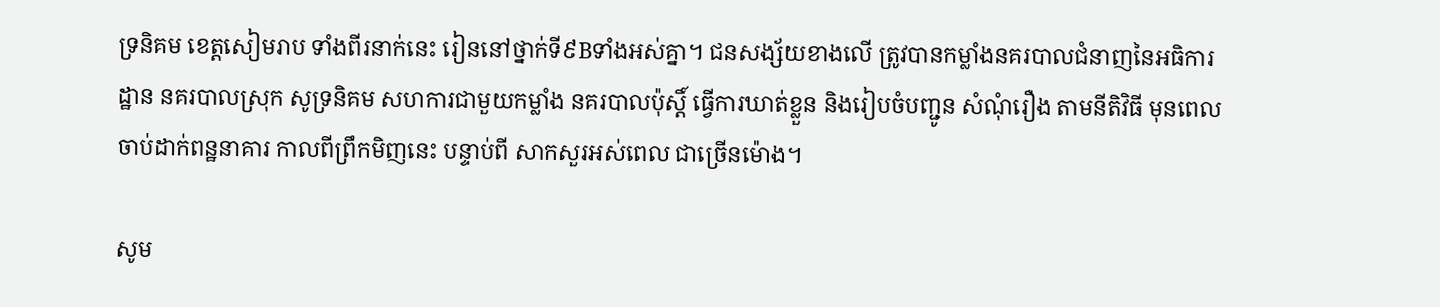ទ្រនិគម ខេត្តសៀមរាប ទាំងពីរនាក់នេះ រៀននៅថ្នាក់ទី៩Bទាំងអស់គ្នា។ ជនសង្ស័យខាងលើ ត្រូវបានកម្លាំងនគរបាលជំនាញនៃអធិការដ្ឋាន នគរបាលស្រុក សូទ្រនិគម សហការជាមួយកម្លាំង នគរបាលប៉ុស្ដិ៍ ធ្វើការឃាត់ខ្លួន និងរៀបចំបញ្ជូន សំណុំរឿង តាមនីតិវិធី មុនពេល ចាប់ដាក់ពន្ឋនាគារ កាលពីព្រឹកមិញនេះ បន្ទាប់ពី សាកសួរអស់ពេល ជាច្រើនម៉ោង។

សូម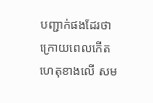បញ្ជាក់ផងដែរថា ក្រោយពេលកើត ហេតុខាងលើ សម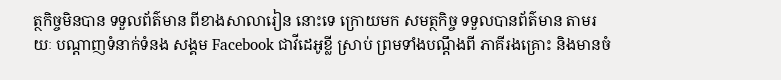ត្ថកិច្ចមិនបាន ទទួលព័ត៌មាន ពីខាងសាលារៀន នោះទេ ក្រោយមក សមត្ថកិច្ច ទទួលបានព័ត៌មាន តាមរយៈ បណ្ដាញទំនាក់ទំនង សង្គម Facebook ជាវីដេអូខ្លី ស្រាប់ ព្រមទាំងបណ្ដឹងពី ភាគីរងគ្រោះ និងមានចំ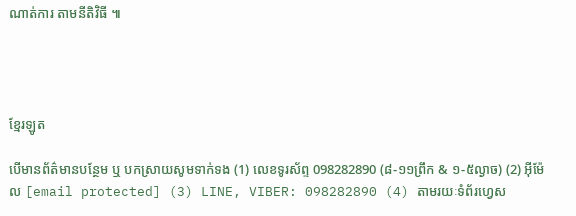ណាត់ការ តាមនីតិវិធី ៕




ខ្មែរឡូត

បើមានព័ត៌មានបន្ថែម ឬ បកស្រាយសូមទាក់ទង (1) លេខទូរស័ព្ទ 098282890 (៨-១១ព្រឹក & ១-៥ល្ងាច) (2) អ៊ីម៉ែល [email protected] (3) LINE, VIBER: 098282890 (4) តាមរយៈទំព័រហ្វេស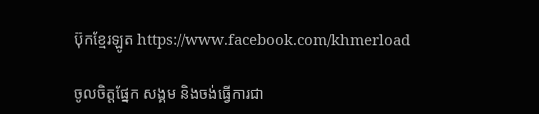ប៊ុកខ្មែរឡូត https://www.facebook.com/khmerload

ចូលចិត្តផ្នែក សង្គម និងចង់ធ្វើការជា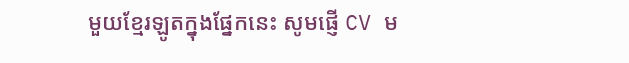មួយខ្មែរឡូតក្នុងផ្នែកនេះ សូមផ្ញើ CV ម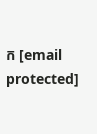ក [email protected]